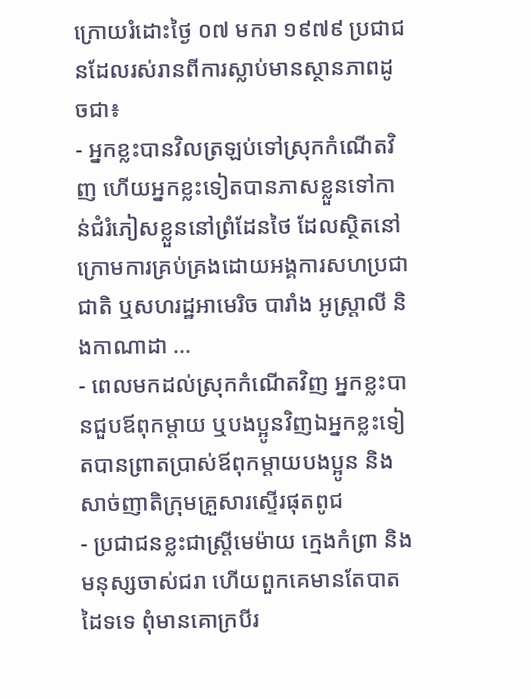ក្រោយរំដោះថ្ងៃ ០៧ មករា ១៩៧៩ ប្រជាជនដែលរស់រានពីការស្លាប់មានស្ថានភាពដូចជា៖
- អ្នកខ្លះបានវិលត្រឡប់ទៅស្រុកកំណើតវិញ ហើយអ្នកខ្លះទៀតបានភាសខ្លួនទៅកាន់ជំរំភៀសខ្លួននៅព្រំដែនថៃ ដែលស្ថិតនៅក្រោមការគ្រប់គ្រងដោយអង្គការសហប្រជាជាតិ ឬសហរដ្ឋអាមេរិច បារាំង អូស្រ្តាលី និងកាណាដា ...
- ពេលមកដល់ស្រុកកំណើតវិញ អ្នកខ្លះបានជួបឪពុកម្តាយ ឬបងប្អូនវិញឯអ្នកខ្លះទៀតបានព្រាតប្រាស់ឪពុកម្តាយបងប្អូន និងសាច់ញាតិក្រុមគ្រួសារស្ទើរផុតពូជ
- ប្រជាជនខ្លះជាស្រ្តីមេម៉ាយ ក្មេងកំព្រា និងមនុស្សចាស់ជរា ហើយពួកគេមានតែបាតដៃទទេ ពុំមានគោក្របីរ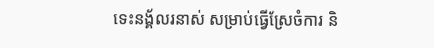ទេះនង្គ័លរនាស់ សម្រាប់ធ្វើស្រែចំការ និ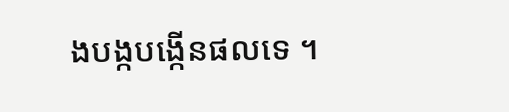ងបង្កបង្កើនផលទេ ។